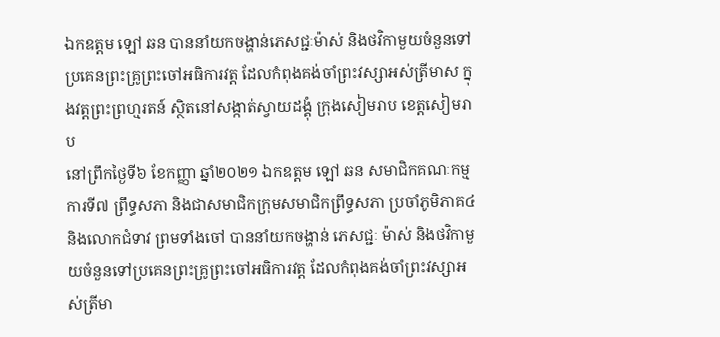ឯកឧត្តម ឡៅ ឆន បាននាំយកចង្ហាន់ភេសជ្ជៈម៉ាស់ និងថវិកាមួយចំនួនទៅប្រគេនព្រះគ្រូព្រះចៅអធិការវត្ត ដែលកំពុងគង់ចាំព្រះវស្សាអស់ត្រីមាស ក្នុងវត្តព្រះព្រហ្មរតន៍ ស្ថិតនៅសង្កាត់ស្វាយដង្គុំ ក្រុងសៀមរាប ខេត្តសៀមរាប
នៅព្រឹកថ្ងៃទី៦ ខែកញ្ញា ឆ្នាំ២០២១ ឯកឧត្តម ឡៅ ឆន សមាជិកគណៈកម្មការទី៧ ព្រឹទ្ធសភា និងជាសមាជិកក្រុមសមាជិកព្រឹទ្ធសភា ប្រចាំភូមិភាគ៤ និងលោកជំទាវ ព្រមទាំងចៅ បាននាំយកចង្ហាន់ ភេសជ្ជៈ ម៉ាស់ និងថវិកាមួយចំនួនទៅប្រគេនព្រះគ្រូព្រះចៅអធិការវត្ត ដែលកំពុងគង់ចាំព្រះវស្សាអស់ត្រីមា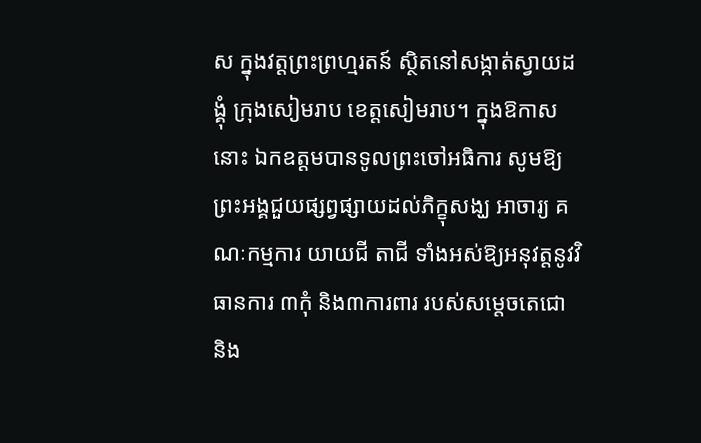ស ក្នុងវត្តព្រះព្រហ្មរតន៍ ស្ថិតនៅសង្កាត់ស្វាយដង្គុំ ក្រុងសៀមរាប ខេត្តសៀមរាប។ ក្នុងឱកាសនោះ ឯកឧត្តមបានទូលព្រះចៅអធិការ សូមឱ្យព្រះអង្គជួយផ្សព្វផ្សាយដល់ភិក្ខុសង្ឃ អាចារ្យ គណៈកម្មការ យាយជី តាជី ទាំងអស់ឱ្យអនុវត្តនូវវិធានការ ៣កុំ និង៣ការពារ របស់សម្តេចតេជោ និង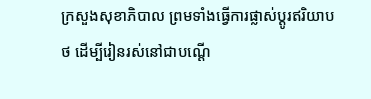ក្រសួងសុខាភិបាល ព្រមទាំងធ្វើការផ្លាស់ប្តូរឥរិយាបថ ដើម្បីរៀនរស់នៅជាបណ្តើ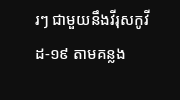រៗ ជាមួយនឹងវីរុសកូវីដ-១៩ តាមគន្លង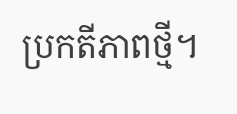ប្រកតីភាពថ្មី។